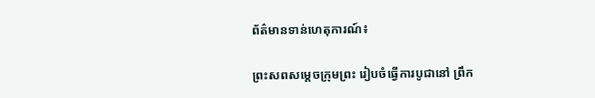ព័ត៌មានទាន់ហេតុការណ៍៖

ព្រះសពសម្តេចក្រុមព្រះ រៀបចំធ្វើការបូជានៅ ព្រឹក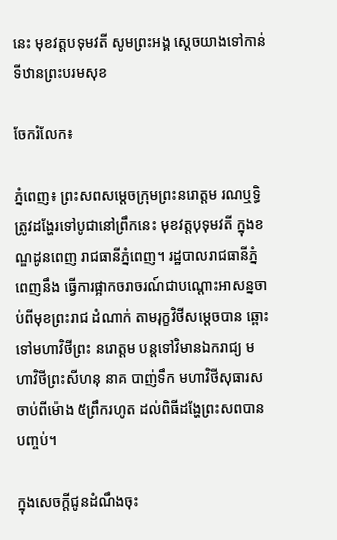នេះ មុខវត្តបទុមវតី សូមព្រះអង្គ ស្តេចយាងទៅកាន់ទីឋានព្រះបរមសុខ

ចែករំលែក៖

ភ្នំពេញ៖ ព្រះសពសម្តេចក្រុមព្រះនរោត្តម រណឬទ្ធិ  ត្រូវដង្ហែរទៅបូជានៅព្រឹកនេះ មុខវត្តបុទុមវតី ក្នុងខណ្ឌដូនពេញ រាជធានីភ្នំពេញ។ រដ្ឋបាលរាជធានីភ្នំពេញនឹង ធ្វើការផ្អាកចរាចរណ៍ជាបណ្តោះអាសន្នចាប់ពីមុខព្រះរាជ ដំណាក់ តាមរុក្ខវិថីសម្ដេចបាន ឆ្ពោះទៅមហាវិថីព្រះ នរោត្តម បន្តទៅវិមានឯករាជ្យ មហាវិថីព្រះសីហនុ នាគ បាញ់ទឹក មហាវិថីសុធារស ចាប់ពីម៉ោង ៥ព្រឹករហូត ដល់ពិធីដង្ហែព្រះសពបានបញ្ចប់។

ក្នុងសេចក្តីជូនដំណឹងចុះ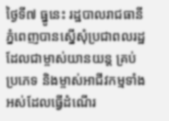ថ្ងៃទី៧ ធ្នូនេះ រដ្ឋបាលរាជធានី ភ្នំពេញបានស្នើសុំប្រជាពលរដ្ឋដែលជាម្ចាស់យានយន្ត គ្រប់ប្រភេទ និងម្ចាស់អាជីវកម្មទាំងអស់ដែលធ្វើដំណើរ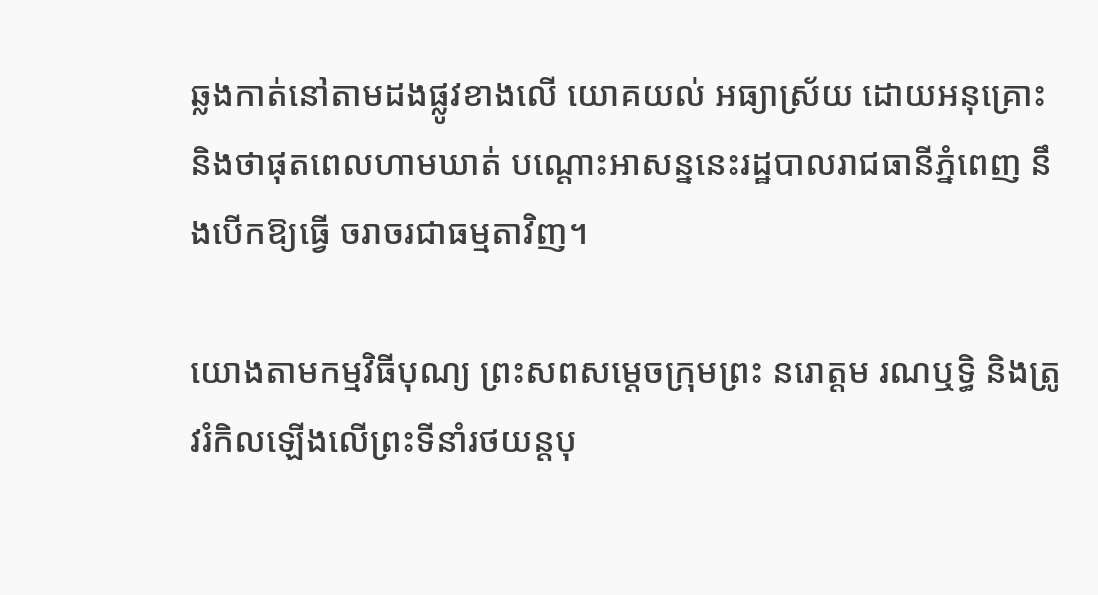ឆ្លងកាត់នៅតាមដងផ្លូវខាងលើ យោគយល់ អធ្យាស្រ័យ ដោយអនុគ្រោះ និងថាផុតពេលហាមឃាត់ បណ្តោះអាសន្ននេះរដ្ឋបាលរាជធានីភ្នំពេញ នឹងបើកឱ្យធ្វើ ចរាចរជាធម្មតាវិញ។

យោងតាមកម្មវិធីបុណ្យ ព្រះសពសម្តេចក្រុមព្រះ នរោត្ដម រណឬទ្ធិ និងត្រូវរំកិលឡើងលើព្រះទីនាំរថយន្តបុ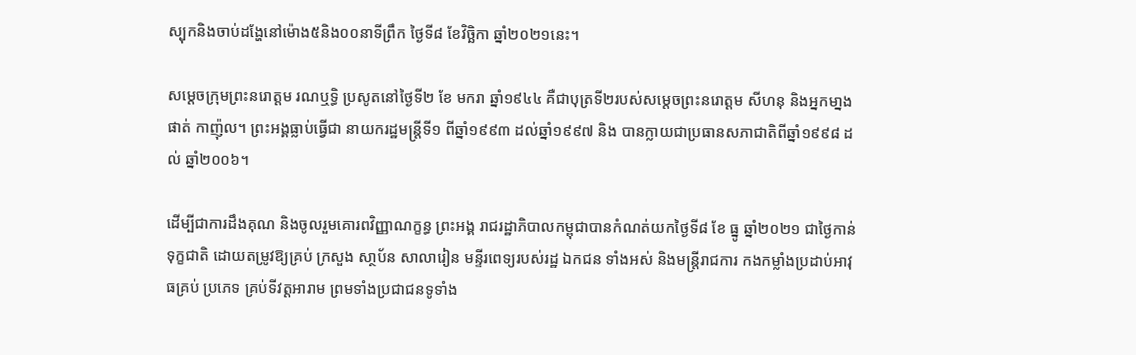ស្បុកនិងចាប់ដង្ហែនៅម៉ោង៥និង០០នាទីព្រឹក ថ្ងៃទី៨ ខែវិច្ឆិកា ឆ្នាំ២០២១នេះ។

សម្ដេចក្រុមព្រះនរោត្តម រណឬទ្ធិ ប្រសូតនៅថ្ងៃទី២ ខែ មករា ឆ្នាំ១៩៤៤ គឺជាបុត្រទី២របស់សម្តេចព្រះនរោត្ដម សីហនុ និងអ្នកមា្នង ផាត់ កាញ៉ុល។ ព្រះអង្គធ្លាប់ធ្វើជា នាយករដ្ឋមន្ត្រីទី១ ពីឆ្នាំ១៩៩៣ ដល់ឆ្នាំ១៩៩៧ និង បានក្លាយជាប្រធានសភាជាតិពីឆ្នាំ១៩៩៨ ដល់ ឆ្នាំ២០០៦។

ដើម្បីជាការដឹងគុណ និងចូលរួមគោរពវិញ្ញាណក្ខន្ធ ព្រះអង្គ រាជរដ្ឋាភិបាលកម្ពុជាបានកំណត់យកថ្ងៃទី៨ ខែ ធ្នូ ឆ្នាំ២០២១ ជាថ្ងៃកាន់ទុក្ខជាតិ ដោយតម្រូវឱ្យគ្រប់ ក្រសួង សា្ថប័ន សាលារៀន មន្ទីរពេទ្យរបស់រដ្ឋ ឯកជន ទាំងអស់ និងមន្ត្រីរាជការ កងកម្លាំងប្រដាប់អាវុធគ្រប់ ប្រភេទ គ្រប់ទីវត្តអារាម ព្រមទាំងប្រជាជនទូទាំង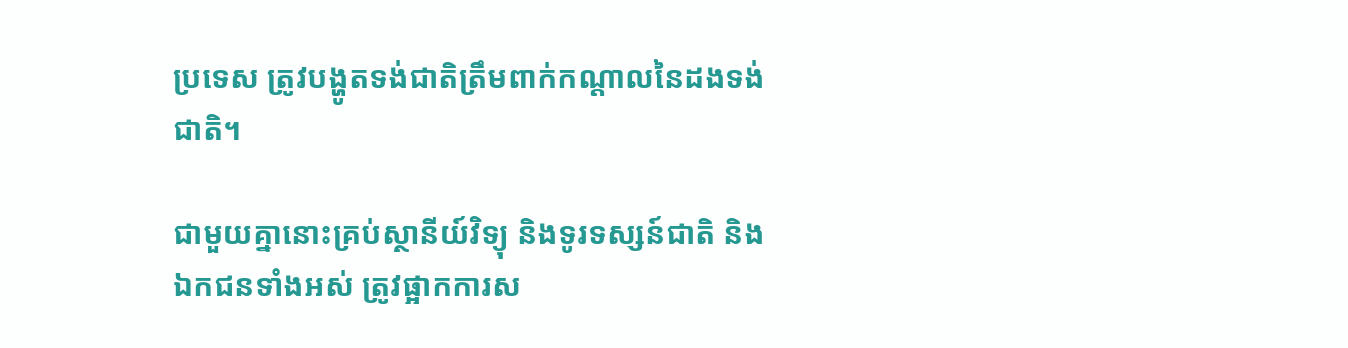ប្រទេស ត្រូវបង្ហូតទង់ជាតិត្រឹមពាក់កណ្តាលនៃដងទង់ជាតិ។

ជាមួយគ្នានោះគ្រប់ស្ថានីយ៍វិទ្យុ និងទូរទស្សន៍ជាតិ និង ឯកជនទាំងអស់ ត្រូវផ្អាកការស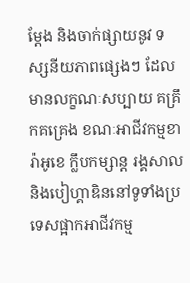ម្តែង និងចាក់ផ្សាយនូវ ទស្សនីយភាពផ្សេងៗ ដែលមានលក្ខណៈសប្បាយ គគ្រឹកគគ្រេង ខណៈអាជីវកម្មខារ៉ាអូខេ ក្លឹបកម្សាន្ដ រង្គសាល និងបៀហ្គាឌិននៅទូទាំងប្រទេសផ្អាកអាជីវកម្ម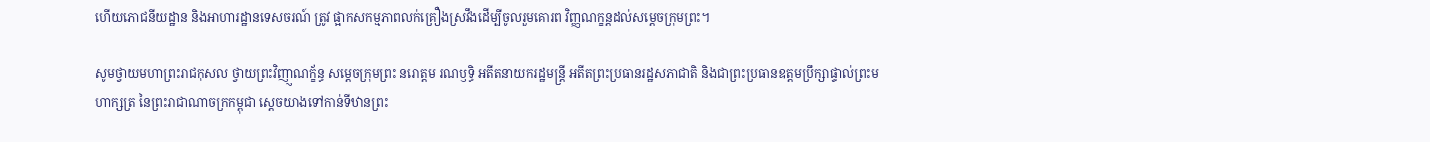ហើយភោជនីយដ្ឋាន និងអាហារដ្ឋានទេសចរណ៍ ត្រូវ ផ្អាកសកម្មភាពលក់គ្រឿងស្រវឹងដើម្បីចូលរួមគោរព វិញ្ញណក្ខន្ដដល់សម្តេចក្រុមព្រះ។

សូមថ្វាយមហាព្រះរាជកុសល ថ្វាយព្រះវិញា្ញណក្ខ័ន្ធ សម្តេចក្រុមព្រះ នរោត្តម រណឫទ្ធិ អតីតនាយករដ្ឋមន្រ្តី អតីតព្រះប្រធានរដ្ឋសភាជាតិ និងជាព្រះប្រធានឧត្តមប្រឹក្សាផ្ទាល់ព្រះមហាក្សត្រ នៃព្រះរាជាណាចក្រកម្ពុជា ស្តេចយាងទៅកាន់ទីឋានព្រះ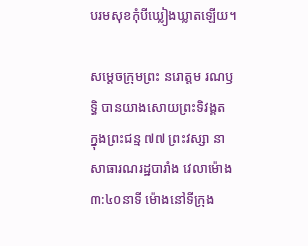បរមសុខកុំបីឃ្លៀងឃ្លាតឡើយ។

សម្តេចក្រុមព្រះ នរោត្តម រណឫទ្ធិ បានយាងសោយព្រះទិវង្គត ក្នុងព្រះជន្ម ៧៧ ព្រះវស្សា នាសាធារណរដ្ឋបារាំង វេលាម៉ោង ៣:៤០នាទី ម៉ោងនៅទីក្រុង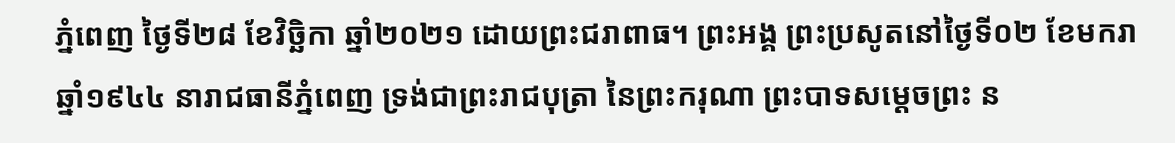ភ្នំពេញ ថ្ងៃទី២៨ ខែវិច្ឆិកា ឆ្នាំ២០២១ ដោយព្រះជរាពាធ។ ព្រះអង្គ ព្រះប្រសូតនៅថ្ងៃទី០២ ខែមករា ឆ្នាំ១៩៤៤ នារាជធានីភ្នំពេញ ទ្រង់ជាព្រះរាជបុត្រា នៃព្រះករុណា ព្រះបាទសម្តេចព្រះ ន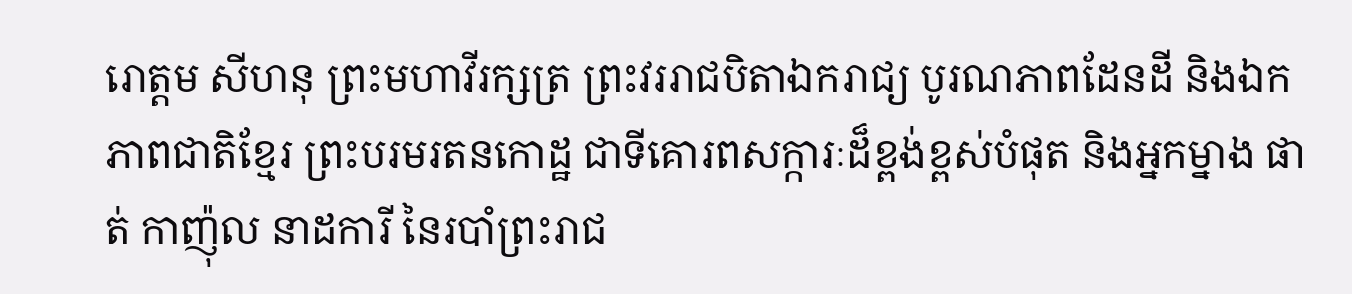រោត្តម សីហនុ ព្រះមហាវីរក្សត្រ ព្រះវររាជបិតាឯករាជ្យ បូរណភាពដែនដី និងឯកភាពជាតិខ្មែរ ព្រះបរមរតនកោដ្ឋ ជាទីគោរពសក្ការៈដ៏ខ្ពង់ខ្ពស់បំផុត និងអ្នកម្នាង ផាត់ កាញ៉ុល នាដការី នៃរបាំព្រះរាជ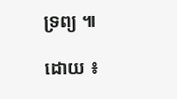ទ្រព្យ ៕

ដោយ ៖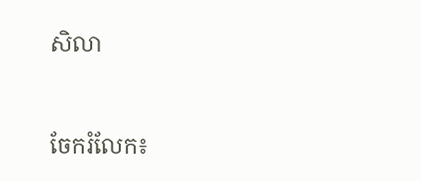សិលា


ចែករំលែក៖